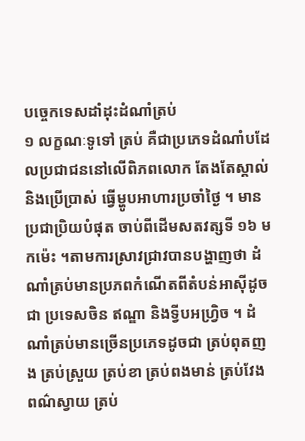បច្ចេកទេសដាំដុះដំណាំត្រប់
១ លក្ខណៈទូទៅ ត្រប់ គឺជាប្រភេទដំណាំបដែលប្រជាជននៅលើពិភពលោក តែងតែស្គាល់ និងប្រើប្រាស់ ធ្វើម្ហូបអាហារប្រចាំថ្ងៃ ។ មានប្រជាប្រិយបំផុត ចាប់ពីដើមសតវត្សទី ១៦ មកម៉េះ ។តាមការស្រាវជ្រាវបានបង្ហាញថា ដំណាំត្រប់មានប្រភពកំណើតពីតំបន់អាស៊ីដូចជា ប្រទេសចិន ឥណ្ឌា និងទី្វបអហ្រិ្វច ។ ដំណាំត្រប់មានច្រើនប្រភេទដូចជា ត្រប់ពុតញង ត្រប់ស្រួយ ត្រប់ខា ត្រប់ពងមាន់ ត្រប់វែងពណ៌ស្វាយ ត្រប់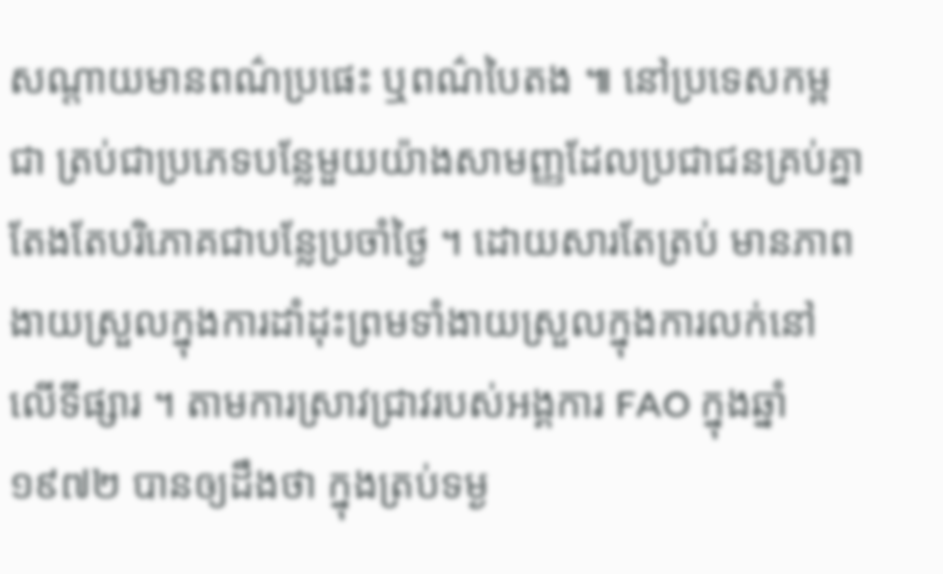សណ្តាយមានពណ៌ប្រផេះ ឬពណ៌បៃតង ៕ នៅប្រទេសកម្ពជា ត្រប់ជាប្រភេទបន្លែមួយយ៉ាងសាមញ្ញដែលប្រជាជនគ្រប់គ្នា តែងតែបរិភោគជាបន្លែប្រចាំថ្ងៃ ។ ដោយសារតែត្រប់ មានភាពងាយស្រួលក្នុងការដាំដុះព្រមទាំងាយស្រួលក្នុងការលក់នៅលើទីផ្សារ ។ តាមការស្រាវជ្រាវរបស់អង្គការ FAO ក្នុងឆ្នាំ ១៩៧២ បានឲ្យដឹងថា ក្នុងត្រប់ទម្ង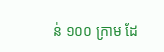ន់ ១០០ ក្រាម ដែ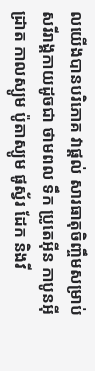លយើងបានបរិភោគ វាផ្តល់ សារធាតុចិញ្ចឹមសម្រាប់សរីរាង្គកាយដូចជា ថាមពល ទឹក ប្រូតេអ៊ីន កាបូនអ៊ីដ្រាត កាលស្យូម ប៉ូតាស្យូម ផូស្វ័រ ដែក និងវី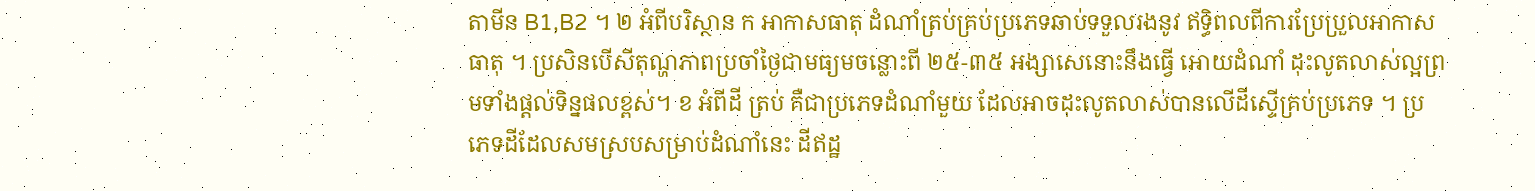តាមីន B1,B2 ។ ២ អំពីបរិស្ថាន ក អាកាសធាតុ ដំណាំត្រប់គ្រប់ប្រភេទឆាប់ទទួលរងនូវ ឥទ្ធិពលពីការប្រែប្រួលអាកាសធាតុ ។ ប្រសិនបើសីតុណ្ហភាពប្រចាំថ្ងៃជាមធ្យមចន្លោះពី ២៥-៣៥ អង្សាសេនោះនឹងធ្វើ អោយដំណាំ ដុះលូតលាស់ល្អព្រមទាំងផ្តល់ទិន្នផលខ្ពស់។ ខ អំពីដី ត្រប់ គឺជាប្រភេទដំណាំមួយ ដែលអាចដុះលូតលាស់បានលើដីស្ទើគ្រប់ប្រភេទ ។ ប្រភេទដីដែលសមស្របសម្រាប់ដំណាំនេះ ដីឥដ្ឋ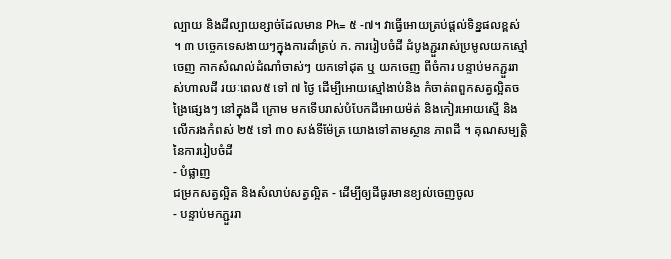ល្បាយ និងដីល្បាយខ្សាច់ដែលមាន Ph= ៥ -៧។ វាធ្វើអោយត្រប់ផ្តល់ទិន្នផលខ្ពស់ ។ ៣ បចេ្ចកទេសងាយៗក្នុងការដាំត្រប់ ក. ការរៀបចំដី ដំបូងភ្ជួររាស់ប្រមូលយកស្មៅចេញ កាកសំណល់ដំណាំចាស់ៗ យកទៅដុត ឬ យកចេញ ពីចំការ បន្ទាប់មកភ្ជួររាស់ហាលដី រយៈពេល៥ ទៅ ៧ ថ្ងៃ ដើម្បីអោយស្មៅងាប់និង កំចាត់ពពួកសត្វល្អិតចង្រៃផ្សេងៗ នៅក្នុងដី ក្រោម មកទើបរាស់បំបែកដីអោយម៉ត់ និងកៀរអោយស្មើ និងលើករងកំពស់ ២៥ ទៅ ៣០ សង់ទីម៉ែត្រ យោងទៅតាមស្ថាន ភាពដី ។ គុណសម្បត្តិនៃការរៀបចំដី
- បំផ្លាញ
ជម្រកសត្វល្អិត និងសំលាប់សត្វល្អិត - ដើម្បីឲ្យដីធូរមានខ្យល់ចេញចូល
- បន្ទាប់មកភ្ជួររា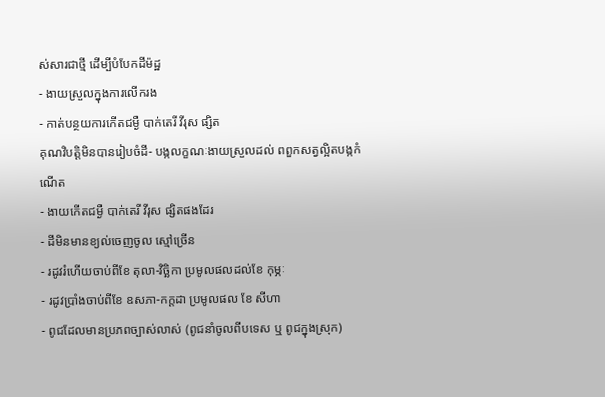ស់សារជាថ្មី ដើម្បីបំបែកដីម៉ដ្ឋ
- ងាយស្រួលក្នុងការលើករង
- កាត់បន្ថយការកើតជម្ងឺ បាក់តេរី វីរុស ផ្សិត
គុណវិបតិ្តមិនបានរៀបចំដី- បង្កលក្ខណៈងាយស្រួលដល់ ពពួកសត្វល្អិតបង្កកំណើត
- ងាយកើតជម្ងឺ បាក់តេរី វីរុស ផ្សិតផងដែរ
- ដីមិនមានខ្យល់ចេញចូល ស្មៅច្រើន
- រដូវរំហើយចាប់ពីខែ តុលា-វិច្ឆិកា ប្រមូលផលដល់ខែ កុម្ភៈ
- រដូវប្រាំងចាប់ពីខែ ឧសភា-កក្តដា ប្រមូលផល ខែ សីហា
- ពូជដែលមានប្រភពច្បាស់លាស់ (ពូជនាំចូលពីបទេស ឬ ពូជក្នុងស្រុក)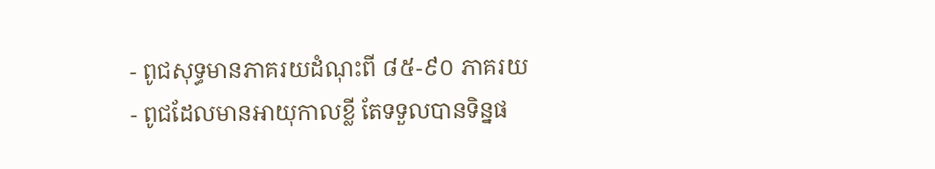- ពូជសុទ្ធមានភាគរយដំណុះពី ៨៥-៩០ ភាគរយ
- ពូជដែលមានអាយុកាលខ្លី តែទទួលបានទិន្នផ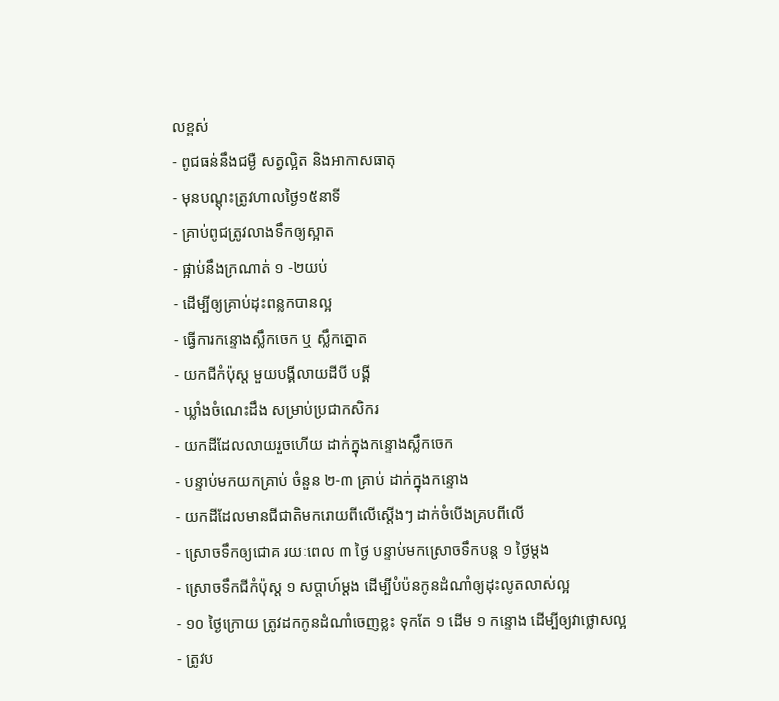លខ្ពស់
- ពូជធន់នឹងជម្ងឺ សត្វល្អិត និងអាកាសធាតុ
- មុនបណ្តុះត្រូវហាលថ្ងៃ១៥នាទី
- គ្រាប់ពូជត្រូវលាងទឹកឲ្យស្អាត
- ផ្អាប់នឹងក្រណាត់ ១ -២យប់
- ដើម្បីឲ្យគ្រាប់ដុះពន្លកបានល្អ
- ធ្វើការកន្ទោងស្លឹកចេក ឬ ស្លឹកត្នោត
- យកជីកំប៉ុស្ត មួយបង្គីលាយដីបី បង្គី
- ឃ្លាំងចំណេះដឹង សម្រាប់ប្រជាកសិករ
- យកដីដែលលាយរួចហើយ ដាក់ក្នុងកន្ទោងសឹ្លកចេក
- បន្ទាប់មកយកគ្រាប់ ចំនួន ២-៣ គ្រាប់ ដាក់ក្នុងកន្ទោង
- យកដីដែលមានជីជាតិមករោយពីលើស្តើងៗ ដាក់ចំបើងគ្របពីលើ
- ស្រោចទឹកឲ្យជោគ រយៈពេល ៣ ថ្ងៃ បន្ទាប់មកស្រោចទឹកបន្ត ១ ថ្ងៃម្តង
- ស្រោចទឹកជីកំប៉ុស្ត ១ សប្តាហ៍ម្តង ដើម្បីបំប៉នកូនដំណាំឲ្យដុះលូតលាស់ល្អ
- ១០ ថ្ងៃក្រោយ ត្រូវដកកូនដំណាំចេញខ្លះ ទុកតែ ១ ដើម ១ កន្ទោង ដើម្បីឲ្យវាថ្លោសល្អ
- ត្រូវប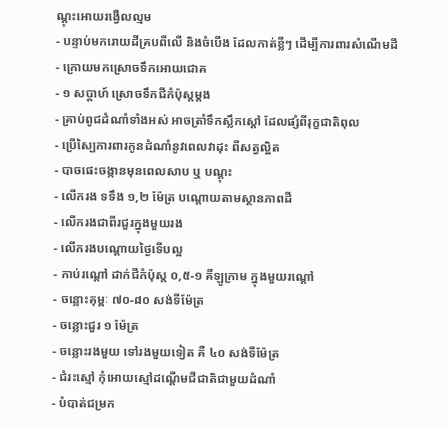ណ្តុះអោយរង្វើលល្មម
- បន្ទាប់មករោយដីគ្របពីលើ និងចំបើង ដែលកាត់ខ្លីៗ ដើម្បីការពារសំណើមដី
- ក្រោយមកស្រោចទឹកអោយជោគ
- ១ សប្តាហ៍ ស្រោចទឹកជីកំប៉ុស្តម្តង
- គ្រាប់ពូជដំណាំទាំងអស់ អាចត្រាំទឹកស្លឹកស្តៅ ដែលផ្សំពីរុក្ខជាតិពុល
- ប្រើស្បៃការពារកូនដំណាំនូវពេលវាដុះ ពីសត្វល្អិត
- បាចផេះចង្កានមុនពេលសាប ឬ បណ្តុះ
- លើករង ទទឹង ១,២ ម៉ែត្រ បណ្តោយតាមស្ថានភាពដី
- លើករងជាពីរជួរក្នុងមួយរង
- លើករងបណ្តោយថ្ងៃទើបល្អ
- កាប់រណ្តៅ ដាក់ជីកំប៉ុស្ត ០,៥-១ គីឡូក្រាម ក្នុងមួយរណ្តៅ
- ចន្លោះគុម្ពៈ ៧០-៨០ សង់ទីម៉ែត្រ
- ចន្លោះជួរ ១ ម៉ែត្រ
- ចន្លោះរងមួយ ទៅរងមួយទៀត គឺ ៤០ សង់ទីម៉ែត្រ
- ជំរះស្មៅ កុំអោយស្មៅដណ្តើមជីជាតិជាមួយដំណាំ
- បំបាត់ជម្រក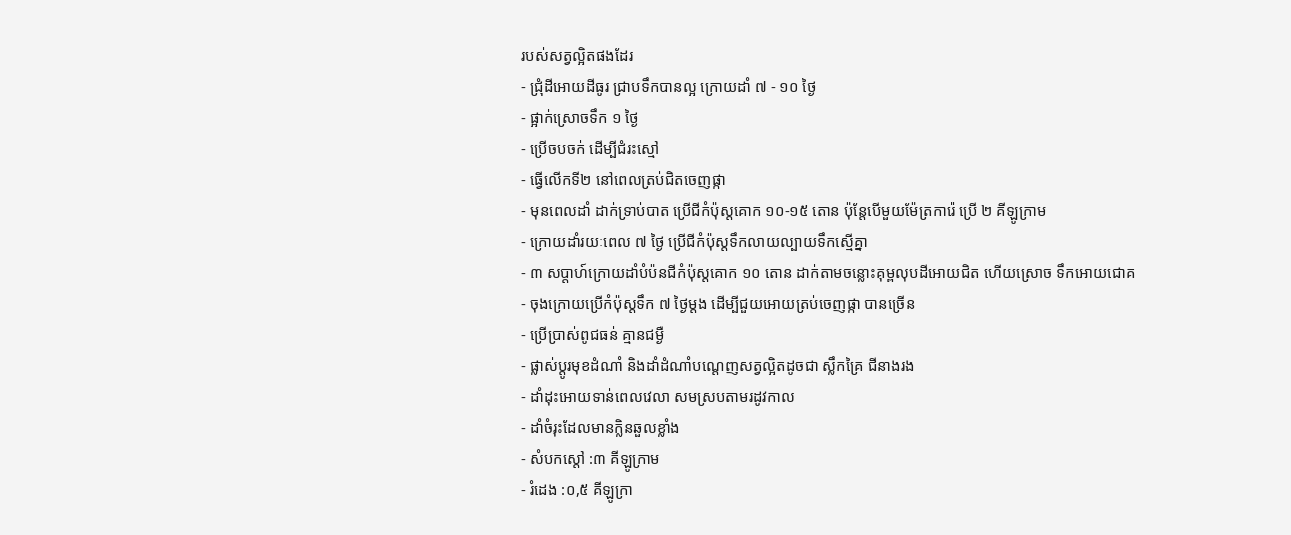របស់សត្វល្អិតផងដែរ
- ជ្រុំដីអោយដីធូរ ជា្របទឹកបានល្អ ក្រោយដាំ ៧ - ១០ ថ្ងៃ
- ផ្អាក់ស្រោចទឹក ១ ថ្ងៃ
- ប្រើចបចក់ ដើម្បីជំរះស្មៅ
- ធ្វើលើកទី២ នៅពេលត្រប់ជិតចេញផ្កា
- មុនពេលដាំ ដាក់ទ្រាប់បាត ប្រើជីកំប៉ុស្តគោក ១០-១៥ តោន ប៉ុន្តែបើមួយម៉ែត្រការ៉េ ប្រើ ២ គីឡូក្រាម
- ក្រោយដាំរយៈពេល ៧ ថ្ងៃ ប្រើជីកំប៉ុស្តទឹកលាយល្បាយទឹកស្មើគ្នា
- ៣ សប្តាហ៍ក្រោយដាំបំប៉នជីកំប៉ុស្តគោក ១០ តោន ដាក់តាមចន្លោះគុម្ពលុបដីអោយជិត ហើយស្រោច ទឹកអោយជោគ
- ចុងក្រោយប្រើកំប៉ុស្តទឹក ៧ ថ្ងៃម្តង ដើម្បីជួយអោយត្រប់ចេញផ្កា បានច្រើន
- ប្រើប្រាស់ពូជធន់ គ្មានជម្ងឺ
- ផ្លាស់ប្តូរមុខដំណាំ និងដាំដំណាំបណ្តេញសត្វល្អិតដូចជា ស្លឹកគ្រៃ ជីនាងរង
- ដាំដុះអោយទាន់ពេលវេលា សមស្របតាមរដូវកាល
- ដាំចំរុះដែលមានក្លិនឆួលខ្លាំង
- សំបកស្តៅ :៣ គីឡូក្រាម
- រំដេង :០,៥ គីឡូក្រា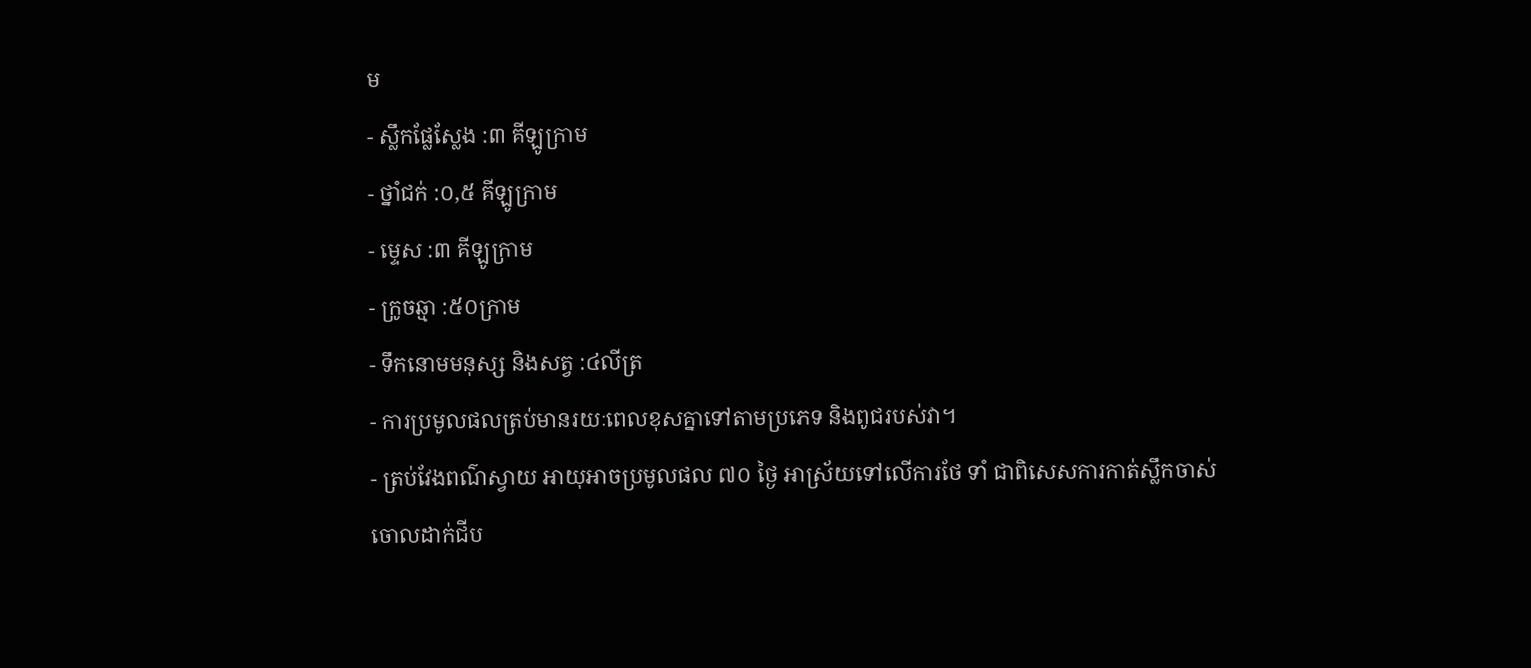ម
- ស្លឹកផ្លែស្លែង :៣ គីឡូក្រាម
- ថ្នាំជក់ :០,៥ គីឡូក្រាម
- ម្ទេស :៣ គីឡូក្រាម
- ក្រូចឆ្មា :៥០ក្រាម
- ទឹកនោមមនុស្ស និងសត្វ :៤លីត្រ
- ការប្រមូលផលត្រប់មានរយៈពេលខុសគ្នាទៅតាមប្រភេទ និងពូជរបស់វា។
- ត្រប់វែងពណ៌ស្វាយ អាយុអាចប្រមូលផល ៧០ ថ្ងៃ អាស្រ័យទៅលើការថែ ទាំ ជាពិសេសការកាត់ស្លឹកចាស់ចោលដាក់ជីប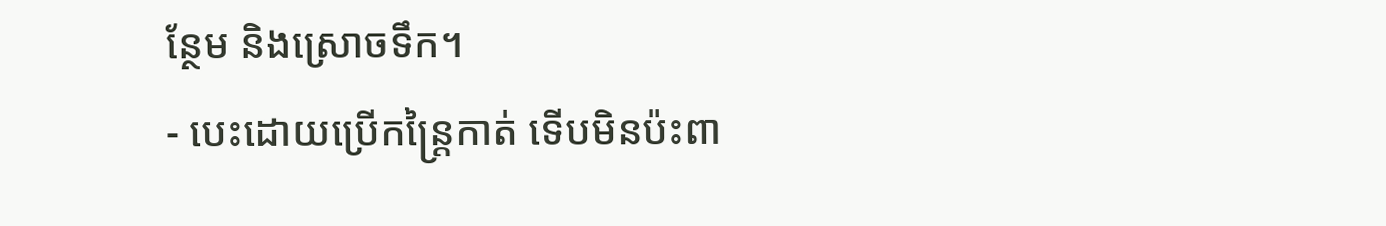ន្ថែម និងស្រោចទឹក។
- បេះដោយប្រើកន្រ្តៃកាត់ ទើបមិនប៉ះពា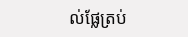ល់ផ្លែត្រប់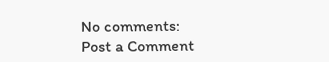No comments:
Post a Comment